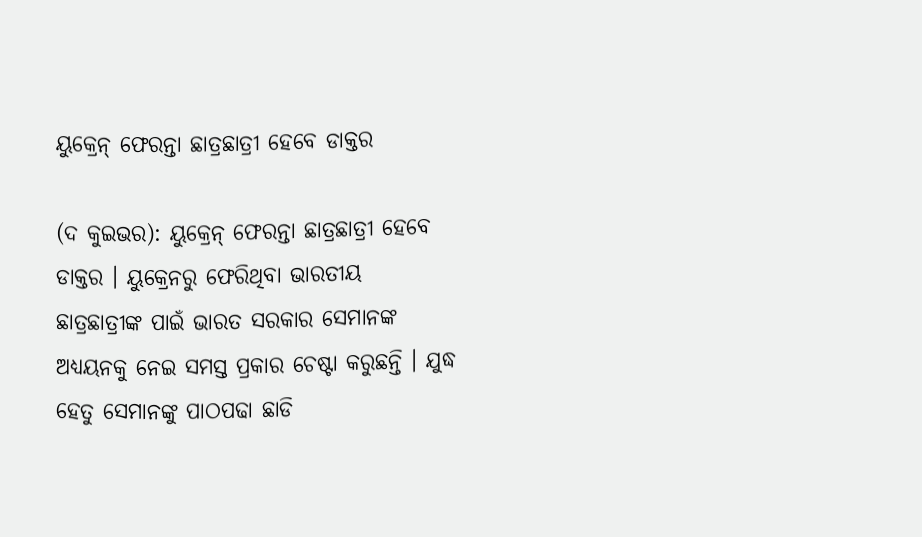ୟୁକ୍ରେନ୍ ଫେରନ୍ତା ଛାତ୍ରଛାତ୍ରୀ ହେବେ ଡାକ୍ତର

(ଦ କୁଇଭର): ୟୁକ୍ରେନ୍ ଫେରନ୍ତା ଛାତ୍ରଛାତ୍ରୀ ହେବେ ଡାକ୍ତର । ୟୁକ୍ରେନରୁ ଫେରିଥିବା ଭାରତୀୟ ଛାତ୍ରଛାତ୍ରୀଙ୍କ ପାଇଁ ଭାରତ ସରକାର ସେମାନଙ୍କ ଅଧ୍ୟୟନକୁ ନେଇ ସମସ୍ତ ପ୍ରକାର ଚେଷ୍ଟା କରୁଛନ୍ତି । ଯୁଦ୍ଧ ହେତୁ ସେମାନଙ୍କୁ ପାଠପଢା ଛାଡି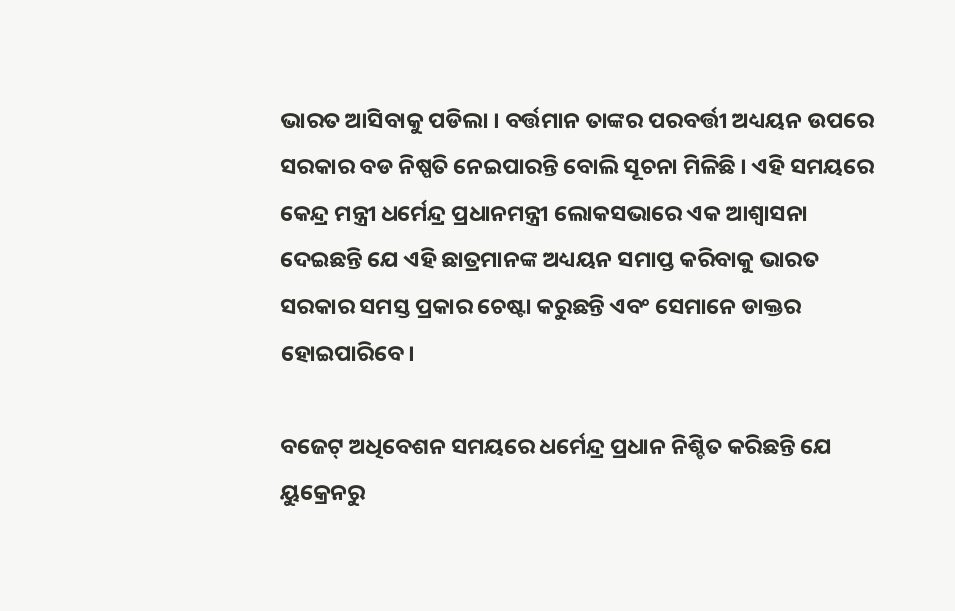ଭାରତ ଆସିବାକୁ ପଡିଲା । ବର୍ତ୍ତମାନ ତାଙ୍କର ପରବର୍ତ୍ତୀ ଅଧ୍ୟୟନ ଉପରେ ସରକାର ବଡ ନିଷ୍ପତି ନେଇପାରନ୍ତି ବୋଲି ସୂଚନା ମିଳିଛି । ଏହି ସମୟରେ କେନ୍ଦ୍ର ମନ୍ତ୍ରୀ ଧର୍ମେନ୍ଦ୍ର ପ୍ରଧାନମନ୍ତ୍ରୀ ଲୋକସଭାରେ ଏକ ଆଶ୍ୱାସନା ଦେଇଛନ୍ତି ଯେ ଏହି ଛାତ୍ରମାନଙ୍କ ଅଧ୍ୟୟନ ସମାପ୍ତ କରିବାକୁ ଭାରତ ସରକାର ସମସ୍ତ ପ୍ରକାର ଚେଷ୍ଟା କରୁଛନ୍ତି ଏବଂ ସେମାନେ ଡାକ୍ତର ହୋଇପାରିବେ।

ବଜେଟ୍ ଅଧିବେଶନ ସମୟରେ ଧର୍ମେନ୍ଦ୍ର ପ୍ରଧାନ ନିଶ୍ଚିତ କରିଛନ୍ତି ଯେ ୟୁକ୍ରେନରୁ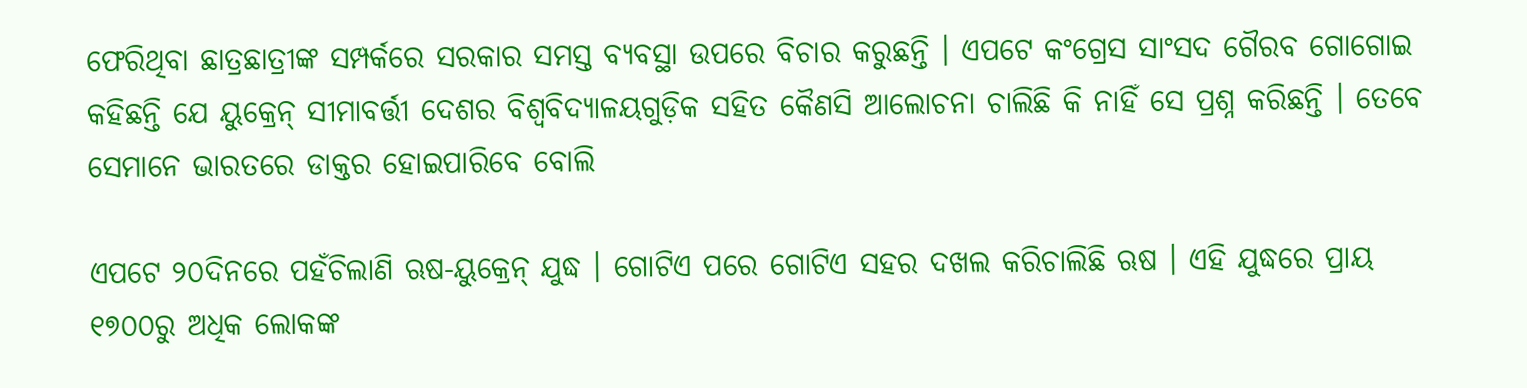ଫେରିଥିବା ଛାତ୍ରଛାତ୍ରୀଙ୍କ ସମ୍ପର୍କରେ ସରକାର ସମସ୍ତ ବ୍ୟବସ୍ଥା ଉପରେ ବିଚାର କରୁଛନ୍ତି । ଏପଟେ କଂଗ୍ରେସ ସାଂସଦ ଗୈରବ ଗୋଗୋଇ କହିଛନ୍ତି ଯେ ୟୁକ୍ରେନ୍ ସୀମାବର୍ତ୍ତୀ ଦେଶର ବିଶ୍ୱବିଦ୍ୟାଳୟଗୁଡ଼ିକ ସହିତ କୈଣସି ଆଲୋଚନା ଚାଲିଛି କି ନାହିଁ ସେ ପ୍ରଶ୍ନ କରିଛନ୍ତି । ତେବେ ସେମାନେ ଭାରତରେ ଡାକ୍ତର ହୋଇପାରିବେ ବୋଲି

ଏପଟେ ୨୦ଦିନରେ ପହଁଚିଲାଣି ଋଷ-ୟୁକ୍ରେନ୍ ଯୁଦ୍ଧ । ଗୋଟିଏ ପରେ ଗୋଟିଏ ସହର ଦଖଲ କରିଚାଲିଛି ଋଷ । ଏହି ଯୁଦ୍ଧରେ ପ୍ରାୟ ୧୭୦୦ରୁ ଅଧିକ ଲୋକଙ୍କ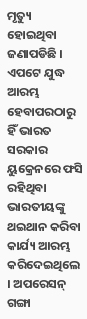ମୃତ୍ୟୁ ହୋଇଥିବା ଜଣାପଡିଛି । ଏପଟେ ଯୁଦ୍ଧ ଆରମ୍ଭ ହେବାପରଠାରୁ ହିଁ ଭାରତ ସରକାର ୟୁକ୍ରେନରେ ଫସି ରହିଥିବା ଭାରତୀୟଙ୍କୁ ଥଇଥାନ କରିବା କାର୍ଯ୍ୟ ଆରମ୍ଭ କରିଦେଇଥିଲେ । ଅପରେସନ୍ ଗଙ୍ଗା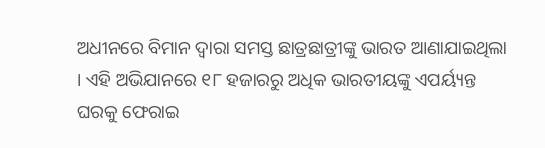ଅଧୀନରେ ବିମାନ ଦ୍ୱାରା ସମସ୍ତ ଛାତ୍ରଛାତ୍ରୀଙ୍କୁ ଭାରତ ଆଣାଯାଇଥିଲା । ଏହି ଅଭିଯାନରେ ୧୮ ହଜାରରୁ ଅଧିକ ଭାରତୀୟଙ୍କୁ ଏପର୍ୟ୍ୟନ୍ତ ଘରକୁ ଫେରାଇ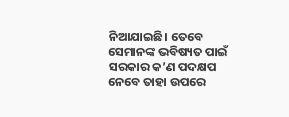ନିଆଯାଇଛି। ତେବେ ସେମାନଙ୍କ ଭବିଷ୍ୟତ ପାଇଁ ସରକାର କ’ଣ ପଦକ୍ଷପ ନେବେ ତାହା ଉପରେ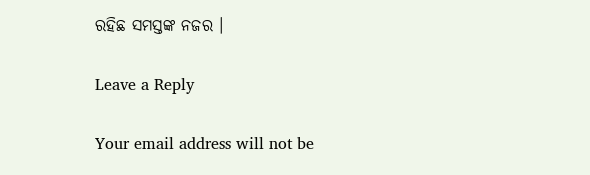ରହିଛ ସମସ୍ତଙ୍କ ନଜର ।

Leave a Reply

Your email address will not be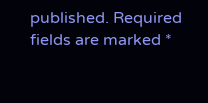published. Required fields are marked *